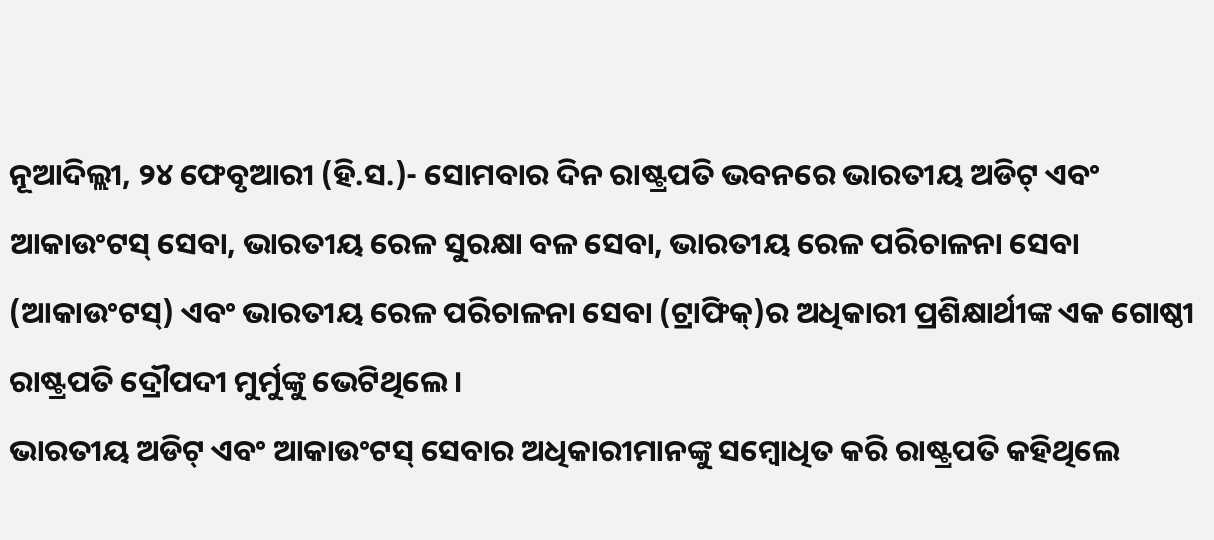ନୂଆଦିଲ୍ଲୀ, ୨୪ ଫେବୃଆରୀ (ହି.ସ.)- ସୋମବାର ଦିନ ରାଷ୍ଟ୍ରପତି ଭବନରେ ଭାରତୀୟ ଅଡିଟ୍ ଏବଂ ଆକାଉଂଟସ୍ ସେବା, ଭାରତୀୟ ରେଳ ସୁରକ୍ଷା ବଳ ସେବା, ଭାରତୀୟ ରେଳ ପରିଚାଳନା ସେବା (ଆକାଉଂଟସ୍) ଏବଂ ଭାରତୀୟ ରେଳ ପରିଚାଳନା ସେବା (ଟ୍ରାଫିକ୍)ର ଅଧିକାରୀ ପ୍ରଶିକ୍ଷାର୍ଥୀଙ୍କ ଏକ ଗୋଷ୍ଠୀ ରାଷ୍ଟ୍ରପତି ଦ୍ରୌପଦୀ ମୁର୍ମୁଙ୍କୁ ଭେଟିଥିଲେ।
ଭାରତୀୟ ଅଡିଟ୍ ଏବଂ ଆକାଉଂଟସ୍ ସେବାର ଅଧିକାରୀମାନଙ୍କୁ ସମ୍ବୋଧିତ କରି ରାଷ୍ଟ୍ରପତି କହିଥିଲେ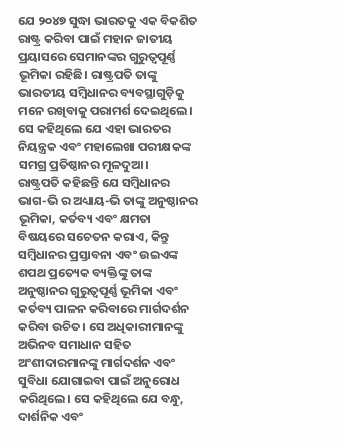ଯେ ୨୦୪୭ ସୁଦ୍ଧା ଭାରତକୁ ଏକ ବିକଶିତ ରାଷ୍ଟ୍ର କରିବା ପାଇଁ ମହାନ ଜାତୀୟ ପ୍ରୟାସରେ ସେମାନଙ୍କର ଗୁରୁତ୍ୱପୂର୍ଣ୍ଣ ଭୂମିକା ରହିଛି। ରାଷ୍ଟ୍ରପତି ତାଙ୍କୁ ଭାରତୀୟ ସମ୍ବିଧାନର ବ୍ୟବସ୍ଥାଗୁଡ଼ିକୁ ମନେ ରଖିବାକୁ ପରାମର୍ଶ ଦେଇଥିଲେ। ସେ କହିଥିଲେ ଯେ ଏହା ଭାରତର ନିୟନ୍ତ୍ରକ ଏବଂ ମହାଲେଖା ପରୀକ୍ଷକଙ୍କ ସମଗ୍ର ପ୍ରତିଷ୍ଠାନର ମୂଳଦୁଆ।
ରାଷ୍ଟ୍ରପତି କହିଛନ୍ତି ଯେ ସମ୍ବିଧାନର ଭାଗ-ଭି ର ଅଧ୍ୟାୟ-ଭି ତାଙ୍କୁ ଅନୁଷ୍ଠାନର ଭୂମିକା, କର୍ତବ୍ୟ ଏବଂ କ୍ଷମତା ବିଷୟରେ ସଚେତନ କରାଏ, କିନ୍ତୁ ସମ୍ବିଧାନର ପ୍ରସ୍ତାବନା ଏବଂ ଉଇଏଙ୍କ ଶପଥ ପ୍ରତ୍ୟେକ ବ୍ୟକ୍ତିଙ୍କୁ ତାଙ୍କ ଅନୁଷ୍ଠାନର ଗୁରୁତ୍ୱପୂର୍ଣ୍ଣ ଭୂମିକା ଏବଂ କର୍ତବ୍ୟ ପାଳନ କରିବାରେ ମାର୍ଗଦର୍ଶନ କରିବା ଉଚିତ। ସେ ଅଧିକାରୀମାନଙ୍କୁ ଅଭିନବ ସମାଧାନ ସହିତ ଅଂଶୀଦାରମାନଙ୍କୁ ମାର୍ଗଦର୍ଶନ ଏବଂ ସୁବିଧା ଯୋଗାଇବା ପାଇଁ ଅନୁରୋଧ କରିଥିଲେ। ସେ କହିଥିଲେ ଯେ ବନ୍ଧୁ, ଦାର୍ଶନିକ ଏବଂ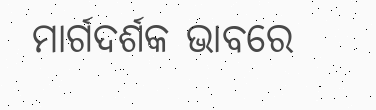ମାର୍ଗଦର୍ଶକ ଭାବରେ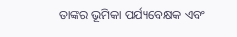ତାଙ୍କର ଭୂମିକା ପର୍ଯ୍ୟବେକ୍ଷକ ଏବଂ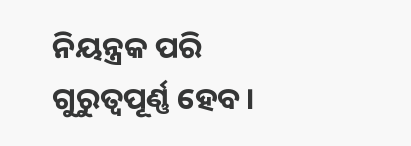ନିୟନ୍ତ୍ରକ ପରି ଗୁରୁତ୍ୱପୂର୍ଣ୍ଣ ହେବ।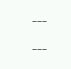---
---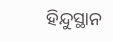ହିନ୍ଦୁସ୍ଥାନ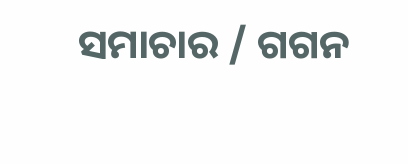ସମାଚାର / ଗଗନ